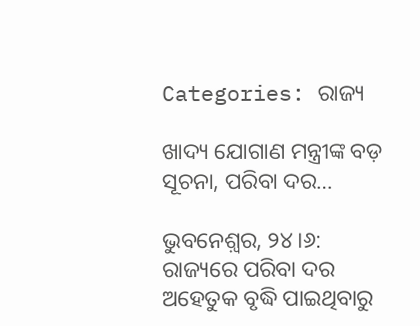Categories: ରାଜ୍ୟ

ଖାଦ୍ୟ ଯୋଗାଣ ମନ୍ତ୍ରୀଙ୍କ ବଡ଼ ସୂଚନା, ପରିବା ଦର…

ଭୁବନେଶ଼୍ବର, ୨୪।୬: ରାଜ୍ୟରେ ପରିବା ଦର ଅହେତୁକ ବୃଦ୍ଧି ପାଇଥିବାରୁ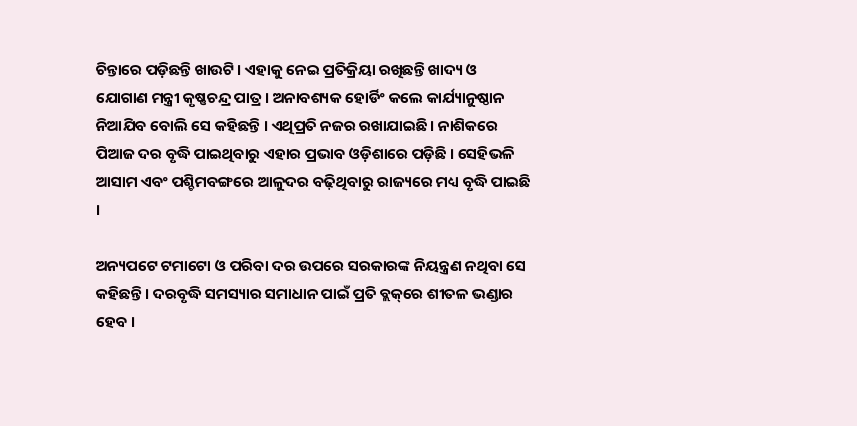ଚିନ୍ତାରେ ପଡ଼ିଛନ୍ତି ଖାଉଟି । ଏହାକୁ ନେଇ ପ୍ରତିକ୍ରିୟା ରଖିଛନ୍ତି ଖାଦ୍ୟ ଓ ଯୋଗାଣ ମନ୍ତ୍ରୀ କୃଷ୍ଣଚନ୍ଦ୍ର ପାତ୍ର । ଅନାବଶ୍ୟକ ହୋର୍ଡିଂ କଲେ କାର୍ଯ୍ୟାନୁଷ୍ଠାନ ନିଆଯିବ ବୋଲି ସେ କହିଛନ୍ତି । ଏଥିପ୍ରତି ନଜର ରଖାଯାଇଛି । ନାଶିକରେ ପିଆଜ ଦର ବୃଦ୍ଧି ପାଇଥିବାରୁ ଏହାର ପ୍ରଭାବ ଓଡ଼ିଶାରେ ପଡ଼ିଛି । ସେହିଭଳି ଆସାମ ଏବଂ ପଶ୍ଚିମବଙ୍ଗରେ ଆଳୁଦର ବଢ଼ିଥିବାରୁ ରାଜ୍ୟରେ ମଧ୍ୟ ବୃଦ୍ଧି ପାଇଛି ।

ଅନ୍ୟପଟେ ଟମାଟୋ ଓ ପରିବା ଦର ଉପରେ ସରକାରଙ୍କ ନିୟନ୍ତ୍ରଣ ନଥିବା ସେ କହିଛନ୍ତି । ଦରବୃଦ୍ଧି ସମସ୍ୟାର ସମାଧାନ ପାଇଁ ପ୍ରତି ବ୍ଲକ୍‌ରେ ଶୀତଳ ଭଣ୍ଡାର ହେବ ।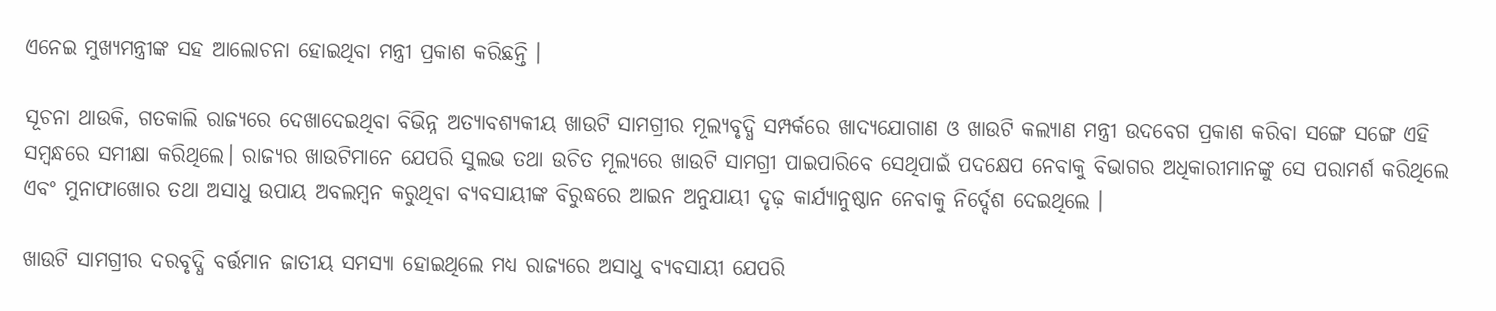ଏନେଇ ମୁଖ୍ୟମନ୍ତ୍ରୀଙ୍କ ସହ ଆଲୋଚନା ହୋଇଥିବା ମନ୍ତ୍ରୀ ପ୍ରକାଶ କରିଛନ୍ତି ।

ସୂଚନା ଥାଉକି, ଗତକାଲି ରାଜ୍ୟରେ ଦେଖାଦେଇଥିବା ବିଭିନ୍ନ ଅତ୍ୟାବଶ୍ୟକୀୟ ଖାଉଟି ସାମଗ୍ରୀର ମୂଲ୍ୟବୃଦ୍ଧି ସମ୍ପର୍କରେ ଖାଦ୍ୟଯୋଗାଣ ଓ ଖାଉଟି କଲ୍ଯାଣ ମନ୍ତ୍ରୀ ଉଦ‌ବେଗ ପ୍ରକାଶ କରିବା ସଙ୍ଗେ ସଙ୍ଗେ ଏହି ସମ୍ବନ୍ଧରେ ସମୀକ୍ଷା କରିଥିଲେ। ରାଜ୍ୟର ଖାଉଟିମାନେ ଯେପରି ସୁଲଭ ତଥା ଉଚିତ ମୂଲ୍ୟରେ ଖାଉଟି ସାମଗ୍ରୀ ପାଇପାରିବେ ସେଥିପାଇଁ ପଦକ୍ଷେପ ନେବାକୁ ବିଭାଗର ଅଧିକାରୀମାନଙ୍କୁ ସେ ପରାମର୍ଶ କରିଥିଲେ ଏବଂ ମୁନାଫାଖୋର ତଥା ଅସାଧୁ ଉପାୟ ଅବଲମ୍ବନ କରୁଥିବା ବ୍ୟବସାୟୀଙ୍କ ବିରୁଦ୍ଧରେ ଆଇନ ଅନୁଯାୟୀ ଦୃଢ଼ କାର୍ଯ୍ୟାନୁଷ୍ଠାନ ନେବାକୁ ନିର୍ଦ୍ଦେଶ ଦେଇଥିଲେ ।

ଖାଉଟି ସାମଗ୍ରୀର ଦରବୃଦ୍ଧି ବର୍ତ୍ତମାନ ଜାତୀୟ ସମସ୍ୟା ହୋଇଥିଲେ ମଧ୍ୟ ରାଜ୍ୟରେ ଅସାଧୁ ବ୍ୟବସାୟୀ ଯେପରି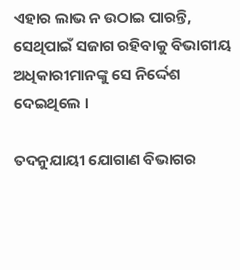ଏହାର ଲାଭ ନ ଉଠାଇ ପାରନ୍ତି, ସେଥିପାଇଁ ସଜାଗ ରହିବାକୁ ବିଭାଗୀୟ ଅଧିକାରୀମାନଙ୍କୁ ସେ ନିର୍ଦ୍ଦେଶ ଦେଇଥିଲେ ।

ତଦନୁଯାୟୀ ଯୋଗାଣ ବିଭାଗର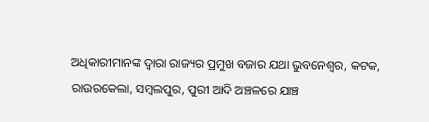ଅଧିକାରୀମାନଙ୍କ ଦ୍ୱାରା ରାଜ୍ୟର ପ୍ରମୁଖ ବଜାର ଯଥା ଭୁବନେଶ୍ଵର, କଟକ, ରାଉରକେଲା, ସମ୍ବଲପୁର, ପୁରୀ ଆଦି ଅଞ୍ଚଳରେ ଯାଞ୍ଚ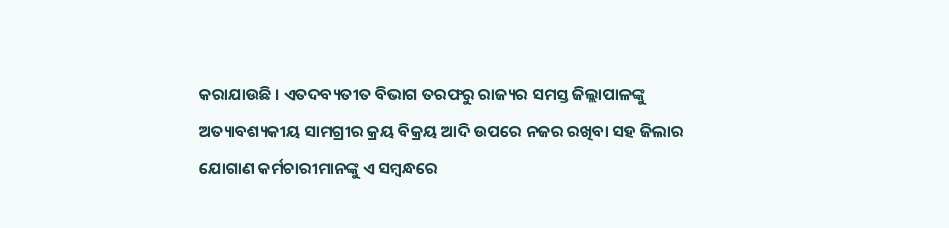କରାଯାଉଛି । ଏତଦବ୍ୟତୀତ ବିଭାଗ ତରଫରୁ ରାଜ୍ୟର ସମସ୍ତ ଜିଲ୍ଲାପାଳଙ୍କୁ ଅତ୍ୟାବଶ୍ୟକୀୟ ସାମଗ୍ରୀର କ୍ରୟ ବିକ୍ରୟ ଆଦି ଉପରେ ନଜର ରଖିବା ସହ ଜିଲାର ଯୋଗାଣ କର୍ମଚାରୀମାନଙ୍କୁ ଏ ସମ୍ବନ୍ଧରେ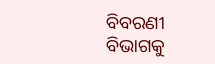ବିବରଣୀ ବିଭାଗକୁ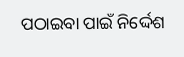ପଠାଇବା ପାଇଁ ନିର୍ଦ୍ଦେଶ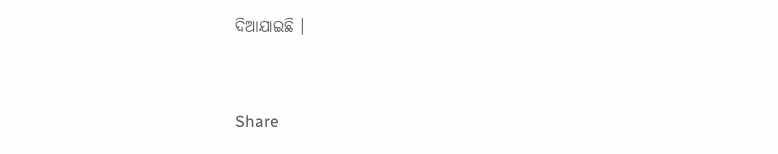ଦିଆଯାଇଛି ।



Share